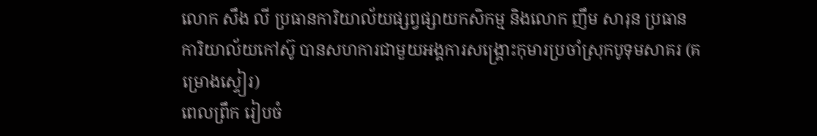លោក សឹង លី ប្រធានការិយាល័យផ្សព្វផ្សាយកសិកម្ម និងលោក ញឹម សារុន ប្រធានការិយាល័យកៅស៊ូ បានសហការជាមួយអង្គការសង្គ្រោះកុមារប្រចាំស្រុកបូទុមសាគរ (គម្រោងស្ទៀរ)
ពេលព្រឹក រៀបចំ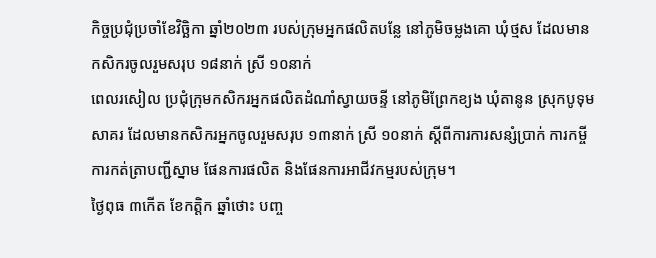កិច្ចប្រជុំប្រចាំខែវិច្ឆិកា ឆ្នាំ២០២៣ របស់ក្រុមអ្នកផលិតបន្លែ នៅភូមិចម្លងគោ ឃុំថ្មស ដែលមានកសិករចូលរួមសរុប ១៨នាក់ ស្រី ១០នាក់
ពេលរសៀល ប្រជុំក្រុមកសិករអ្នកផលិតដំណាំស្វាយចន្ទី នៅភូមិព្រែកខ្យង ឃុំតានូន ស្រុកបូទុមសាគរ ដែលមានកសិករអ្នកចូលរួមសរុប ១៣នាក់ ស្រី ១០នាក់ ស្តីពីការការសន្សំប្រាក់ ការកម្ចី ការកត់ត្រាបញ្ជីស្នាម ផែនការផលិត និងផែនការអាជីវកម្មរបស់ក្រុម។
ថ្ងៃពុធ ៣កើត ខែកត្តិក ឆ្នាំថោះ បញ្ច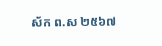ស័ក ព.ស ២៥៦៧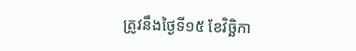ត្រូវនឹងថ្ងៃទី១៥ ខែវិច្ឆិកា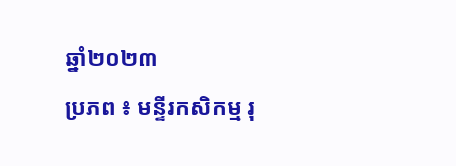ឆ្នាំ២០២៣
ប្រភព ៖ មន្ទីរកសិកម្ម រុ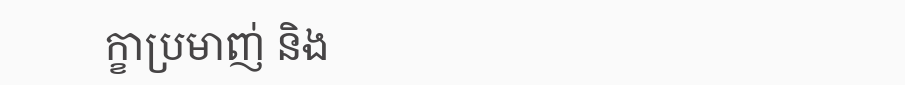ក្ខាប្រមាញ់ និង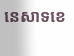នេសាទខេ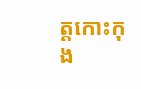ត្តកោះកុង